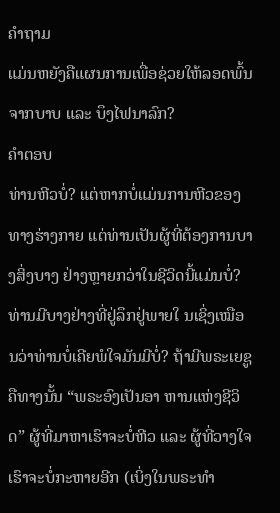ຄຳຖາມ
ແມ່ນຫຍັງຄືແຜນການເພື່ອຊ່ວຍໃຫ້ລອດພົ້ນຈາກບາບ ແລະ ບຶງໄຟນາລົກ?
ຄຳຕອບ
ທ່ານຫີວບໍ່? ແຕ່ຫາກບໍ່ແມ່ນການຫີວຂອງທາງຮ່າງກາຍ ແຕ່ທ່ານເປັນຜູ້ທີ່ຕ້ອງການບາງສິ່ງບາງ ຢ່າງຫຼາຍກວ່າໃນຊີວິດນີ້ແມ່ນບໍ່? ທ່ານມີບາງຢ່າງທີ່ຢູ່ລຶກຢູ່ພາຍໃ ນເຊິ່ງເໝືອນວ່າທ່ານບໍ່ເຄີຍພໍໃຈມັນມີບໍ່? ຖ້າມີພຣະເຍຊູຄືທາງນັ້ນ “ພຣະອົງເປັນອາ ຫານແຫ່ງຊີວິດ” ຜູ້ທີ່ມາຫາເຮົາຈະບໍ່ຫີວ ແລະ ຜູ້ທີ່ວາງໃຈເຮົາຈະບໍ່ກະຫາຍອີກ (ເບິ່ງໃນພຣະທຳ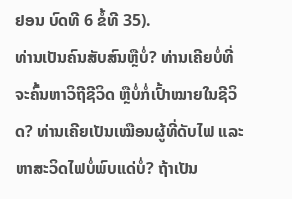ຢອນ ບົດທີ 6 ຂໍ້ທີ 35).
ທ່ານເປັນຄົນສັບສົນຫຼືບໍ່? ທ່ານເຄີຍບໍ່ທີ່ຈະຄົ້ນຫາວິຖີຊີວິດ ຫຼືບໍ່ກໍ່ເປົ້າໝາຍໃນຊີວິດ? ທ່ານເຄີຍເປັນເໝືອນຜູ້ທີ່ດັບໄຟ ແລະ ຫາສະວິດໄຟບໍ່ພົບແດ່ບໍ່? ຖ້າເປັນ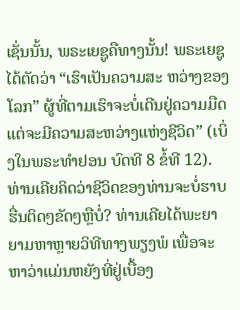ເຊັ່ນນັ້ນ, ພຣະເຍຊູຄືທາງນັ້ນ! ພຣະເຍຊູໄດ້ຕັດວ່າ “ເຮົາເປັນຄວາມສະ ຫວ່າງຂອງໂລກ” ຜູ້ທີ່ຕາມເຮົາຈະບໍ່ເດີນຢູ່ຄວາມມືດ ແຕ່ຈະມີຄວາມສະຫວ່າງແຫ່ງຊີວິດ” (ເບິ່ງໃນພຣະທຳຢອນ ບົດທີ 8 ຂໍ້ທີ 12).
ທ່ານເຄີຍຄິດວ່າຊີວິດຂອງທ່ານຈະບໍ່ຮາບຮື່ນຕິດໆຂັດໆຫຼືບໍ່? ທ່ານເຄີຍໄດ້ພະຍາຍາມຫາຫຼາຍວິທີທາງພຽງພໍ ເພື່ອຈະຫາວ່າແມ່ນຫຍັງທີ່ຢູ່ເບື້ອງ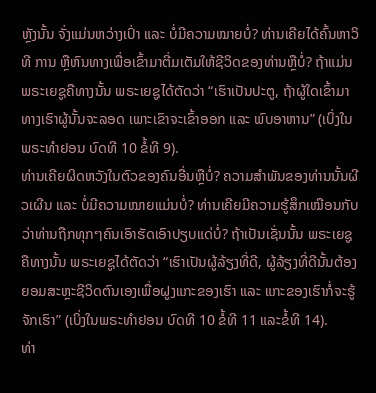ຫຼັງນັ້ນ ຈັ່ງແມ່ນຫວ່າງເປົ່າ ແລະ ບໍ່ມີຄວາມໝາຍບໍ່? ທ່ານເຄີຍໄດ້ຄົ້ນຫາວິທີ ການ ຫຼືຫົນທາງເພື່ອເຂົ້າມາຕີ່ມເຕັມໃຫ້ຊີວິດຂອງທ່ານຫຼືບໍ່? ຖ້າແມ່ນ ພຣະເຍຊູຄືທາງນັ້ນ ພຣະເຍຊູໄດ້ຕັດວ່າ “ເຮົາເປັນປະຕູ, ຖ້າຜູ້ໃດເຂົ້າມາທາງເຮົາຜູ້ນັ້ນຈະລອດ ເພາະເຂົາຈະເຂົ້າອອກ ແລະ ພົບອາຫານ” (ເບິ່ງໃນພຣະທຳຢອນ ບົດທີ 10 ຂໍ້ທີ 9).
ທ່ານເຄີຍຜິດຫວັງໃນຕົວຂອງຄົນອື່ນຫຼືບໍ່? ຄວາມສຳພັນຂອງທ່ານນັ້ນຜີວເຜີນ ແລະ ບໍ່ມີຄວາມໝາຍແມ່ນບໍ່? ທ່ານເຄີຍມີຄວາມຮູ້ສຶກເໝືອນກັບ ວ່າທ່ານຖືກທຸກໆຄົນເອົາຮັດເອົາປຽບແດ່ບໍ່? ຖ້າເປັນເຊັ່ນນັ້ນ ພຣະເຍຊູຄືທາງນັ້ນ ພຣະເຍຊູໄດ້ຕັດວ່າ “ເຮົາເປັນຜູ້ລ້ຽງທີ່ດີ, ຜູ້ລ້ຽງທີ່ດີນັ້ນຕ້ອງຍອມສະຫຼະຊີວິດຕົນເອງເພື່ອຝູງແກະຂອງເຮົາ ແລະ ແກະຂອງເຮົາກໍ່ຈະຮູ້ຈັກເຮົາ” (ເບິ່ງໃນພຣະທຳຢອນ ບົດທີ 10 ຂໍ້ທີ 11 ແລະຂໍ້ທີ 14).
ທ່າ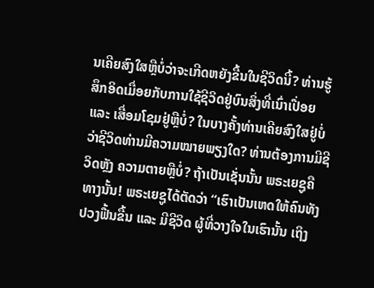ນເຄີຍສົງໃສຫຼືບໍ່ວ່າຈະເກີດຫຍັງຂື້ນໃນຊີວິດນີ້? ທ່ານຮູ້ສຶກອິດເມື່ອຍກັບການໃຊ້ຊີວິດຢູ່ບົນສິ່ງທີ່ເນົ່າເປື່ອຍ ແລະ ເສື່ອມໂຊມຢູ່ຫຼືບໍ່? ໃນບາງຄັ້ງທ່ານເຄີຍສົງໃສຢູ່ບໍ່ວ່າຊີວິດທ່ານມີຄວາມໝາຍພຽງໃດ? ທ່ານຕ້ອງການມີຊີວິດຫຼັງ ຄວາມຕາຍຫຼືບໍ່? ຖ້າເປັນເຊັ່ນນັ້ນ ພຣະເຍຊູຄືທາງນັ້ນ! ພຣະເຍຊູໄດ້ຕັດວ່າ “ເຮົາເປັນເຫດໃຫ້ຄົນທັງປວງຟື້ນຂື້ນ ແລະ ມີຊີວິດ ຜູ້ທີ່ວາງໃຈໃນເຮົານັ້ນ ເຖິງ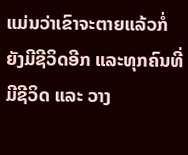ແມ່ນວ່າເຂົາຈະຕາຍແລ້ວກໍ່ຍັງມີຊີວິດອີກ ແລະທຸກຄົນທີ່ມີຊີວິດ ແລະ ວາງ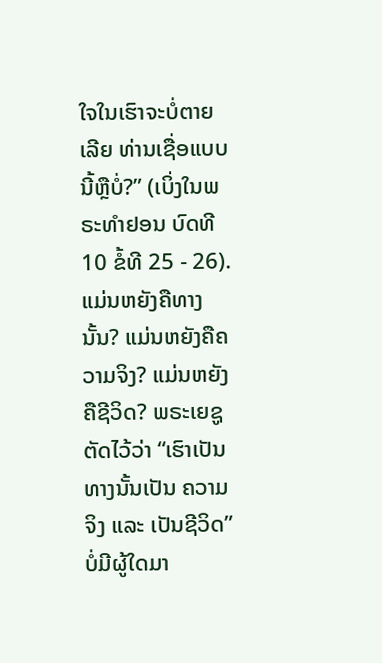ໃຈໃນເຮົາຈະບໍ່ຕາຍເລີຍ ທ່ານເຊື່ອແບບນີ້ຫຼືບໍ່?” (ເບິ່ງໃນພຣະທຳຢອນ ບົດທີ 10 ຂໍ້ທີ 25 - 26).
ແມ່ນຫຍັງຄືທາງນັ້ນ? ແມ່ນຫຍັງຄືຄວາມຈິງ? ແມ່ນຫຍັງຄືຊີວິດ? ພຣະເຍຊູຕັດໄວ້ວ່າ “ເຮົາເປັນທາງນັ້ນເປັນ ຄວາມຈິງ ແລະ ເປັນຊີວິດ” ບໍ່ມີຜູ້ໃດມາ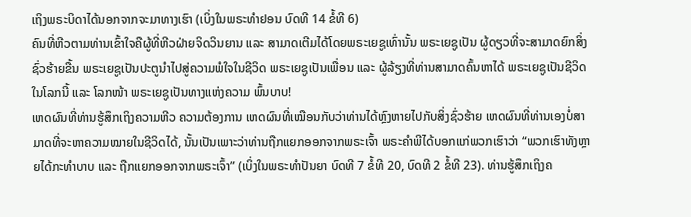ເຖິງພຣະບິດາໄດ້ນອກຈາກຈະມາທາງເຮົາ (ເບິ່ງໃນພຣະທຳຢອນ ບົດທີ 14 ຂໍ້ທີ 6)
ຄົນທີ່ຫີວຕາມທ່ານເຂົ້າໃຈຄືຜູ້ທີ່ຫີວຝ່າຍຈິດວິນຍານ ແລະ ສາມາດເຕີມໄດ້ໂດຍພຣະເຍຊູເທົ່ານັ້ນ ພຣະເຍຊູເປັນ ຜູ້ດຽວທີ່ຈະສາມາດຍົກສິ່ງຊົ່ວຮ້າຍຂື້ນ ພຣະເຍຊູເປັນປະຕູນຳໄປສູ່ຄວາມພໍໃຈໃນຊີວິດ ພຣະເຍຊູເປັນເພື່ອນ ແລະ ຜູ້ລ້ຽງທີ່ທ່ານສາມາດຄົ້ນຫາໄດ້ ພຣະເຍຊູເປັນຊີວິດໃນໂລກນີ້ ແລະ ໂລກໜ້າ ພຣະເຍຊູເປັນທາງແຫ່ງຄວາມ ພົ້ນບາບ!
ເຫດຜົນທີ່ທ່ານຮູ້ສຶກເຖິງຄວາມຫີວ ຄວາມຕ້ອງການ ເຫດຜົນທີ່ເໝືອນກັບວ່າທ່ານໄດ້ຫຼົງຫາຍໄປກັບສິ່ງຊົ່ວຮ້າຍ ເຫດຜົນທີ່ທ່ານເອງບໍ່ສາມາດທີ່ຈະຫາຄວາມໝາຍໃນຊີວິດໄດ້, ນັ້ນເປັນເພາະວ່າທ່ານຖືກແຍກອອກຈາກພຣະເຈົ້າ ພຣະຄຳພີໄດ້ບອກແກ່ພວກເຮົາວ່າ “ພວກເຮົາທັງຫຼາຍໄດ້ກະທຳບາບ ແລະ ຖືກແຍກອອກຈາກພຣະເຈົ້າ” (ເບິ່ງໃນພຣະທຳປັນຍາ ບົດທີ 7 ຂໍ້ທີ 20, ບົດທີ 2 ຂໍ້ທີ 23). ທ່ານຮູ້ສຶກເຖິງຄ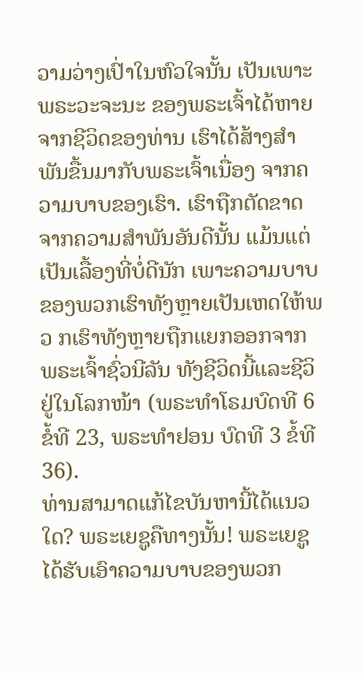ວາມວ່າງເປົ່າໃນຫົວໃຈນັ້ນ ເປັນເພາະພຣະວະຈະນະ ຂອງພຣະເຈົ້າໄດ້ຫາຍຈາກຊີວິດຂອງທ່ານ ເຮົາໄດ້ສ້າງສຳພັນຂື້ນມາກັບພຣະເຈົ້າເນື່ອງ ຈາກຄວາມບາບຂອງເຮົາ. ເຮົາຖືກຕັດຂາດຈາກຄວາມສຳພັນອັນດີນັ້ນ ແມ້ນແຕ່ເປັນເລື້ອງທີ່ບໍ່ດີນັກ ເພາະຄວາມບາບຂອງພວກເຮົາທັງຫຼາຍເປັນເຫດໃຫ້ພວ ກເຮົາທັງຫຼາຍຖືກແຍກອອກຈາກພຣະເຈົ້າຊົ່ວນີລັນ ທັງຊີວິດນີ້ແລະຊີວິຢູ່ໃນໂລກໜ້າ (ພຣະທຳໂຣມບົດທີ 6 ຂໍ້ທີ 23, ພຣະທຳຢອນ ບົດທີ 3 ຂໍ້ທີ 36).
ທ່ານສາມາດແກ້ໄຂບັນຫານີ້ໄດ້ແນວໃດ? ພຣະເຍຊູຄືທາງນັ້ນ! ພຣະເຍຊູໄດ້ຮັບເອົາຄວາມບາບຂອງພວກ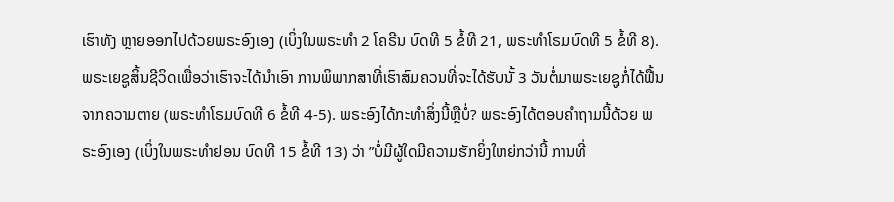ເຮົາທັງ ຫຼາຍອອກໄປດ້ວຍພຣະອົງເອງ (ເບິ່ງໃນພຣະທຳ 2 ໂຄຣີນ ບົດທີ 5 ຂໍ້ທີ 21, ພຣະທຳໂຣມບົດທີ 5 ຂໍ້ທີ 8). ພຣະເຍຊູສິ້ນຊີວິດເພື່ອວ່າເຮົາຈະໄດ້ນຳເອົາ ການພິພາກສາທີ່ເຮົາສົມຄວນທີ່ຈະໄດ້ຮັບນັ້ 3 ວັນຕໍ່ມາພຣະເຍຊູກໍ່ໄດ້ຟື້ນ ຈາກຄວາມຕາຍ (ພຣະທຳໂຣມບົດທີ 6 ຂໍ້ທີ 4-5). ພຣະອົງໄດ້ກະທຳສິ່ງນີ້ຫຼືບໍ່? ພຣະອົງໄດ້ຕອບຄຳຖາມນີ້ດ້ວຍ ພຣະອົງເອງ (ເບິ່ງໃນພຣະທຳຢອນ ບົດທີ 15 ຂໍ້ທີ 13) ວ່າ ”ບໍ່ມີຜູ້ໃດມີຄວາມຮັກຍິ່ງໃຫຍ່ກວ່ານີ້ ການທີ່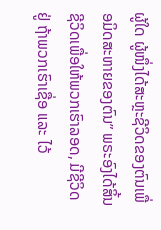ຜູ້ໃດ ຜູ້ໜຶ່ງໄດ້ສະຫຼະຊີວິດຂອງຕົນເພື່ອມິດສະຫາຍຂອງຕົນ” ພຣະອົງໄດ້ສິ້ນຊີວິດເພື່ອໃຫ້ພວກເຮົາລອດ, ມີຊີວິດຢູ່ ຖ້າພວກເຮົາເຊື່ອ ແລະ ໄວ້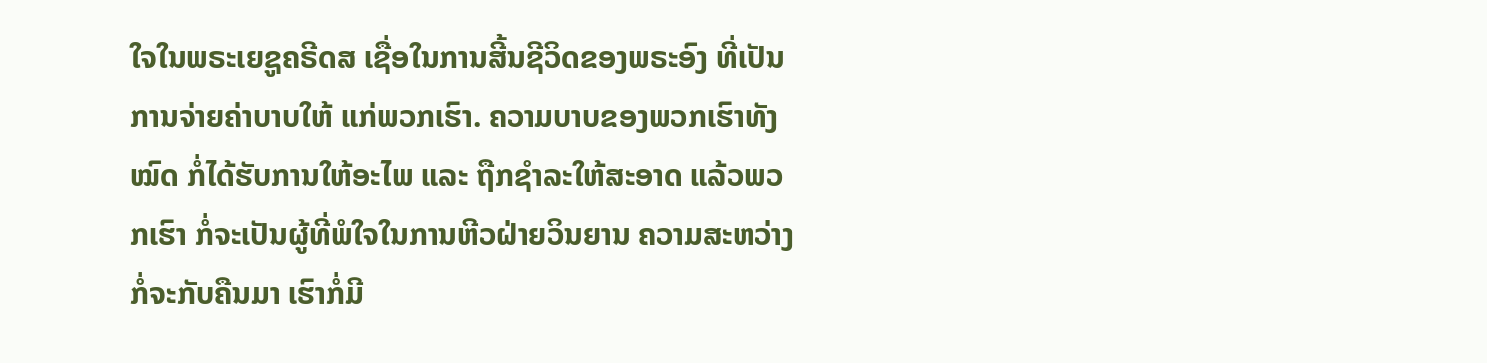ໃຈໃນພຣະເຍຊູຄຣີດສ ເຊື່ອໃນການສີ້ນຊີວິດຂອງພຣະອົງ ທີ່ເປັນການຈ່າຍຄ່າບາບໃຫ້ ແກ່ພວກເຮົາ. ຄວາມບາບຂອງພວກເຮົາທັງໝົດ ກໍ່ໄດ້ຮັບການໃຫ້ອະໄພ ແລະ ຖືກຊຳລະໃຫ້ສະອາດ ແລ້ວພວກເຮົາ ກໍ່ຈະເປັນຜູ້ທີ່ພໍໃຈໃນການຫີວຝ່າຍວິນຍານ ຄວາມສະຫວ່າງກໍ່ຈະກັບຄືນມາ ເຮົາກໍ່ມີ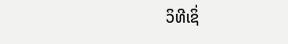ວິທີເຊິ່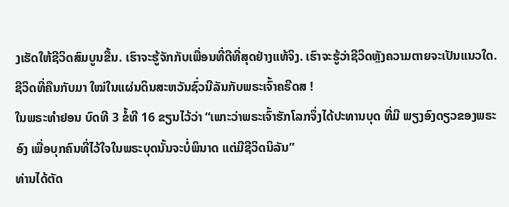ງເຮັດໃຫ້ຊີວິດສົມບູນຂື້ນ. ເຮົາຈະຮູ້ຈັກກັບເພື່ອນທີ່ດີທີ່ສຸດຢ່າງແທ້ຈິງ. ເຮົາຈະຮູ້ວ່າຊີວິດຫຼັງຄວາມຕາຍຈະເປັນແນວໃດ. ຊີວິດທີ່ຄືນກັບມາ ໃໝ່ໃນແຜ່ນດິນສະຫວັນຊົ່ວນີລັນກັບພຣະເຈົ້າຄຣີດສ !
ໃນພຣະທຳຢອນ ບົດທີ 3 ຂໍ້ທີ 16 ຂຽນໄວ້ວ່າ “ເພາະວ່າພຣະເຈົ້າຮັກໂລກຈຶ່ງໄດ້ປະທານບຸດ ທີ່ມີ ພຽງອົງດຽວຂອງພຣະອົງ ເພື່ອບຸກຄົນທີ່ໄວ້ໃຈໃນພຣະບຸດນັ້ນຈະບໍ່ພິນາດ ແຕ່ມີຊີວິດນິລັນ”
ທ່ານໄດ້ຕັດ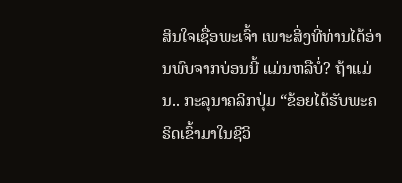ສິນໃຈເຊື່ອພະເຈົ້າ ເພາະສິ່ງທີ່ທ່ານໄດ້ອ່ານພົບຈາກບ່ອນນີ້ ແມ່ນຫລືບໍ່? ຖ້າແມ່ນ.. ກະລຸນາຄລິກປຸ່ມ “ຂ້ອຍໄດ້ຮັບພະຄຣິດເຂົ້າມາໃນຊີວິ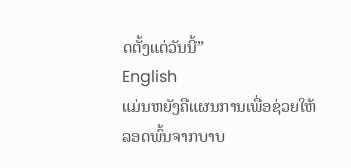ດຕັ້ງແຕ່ວັນນີ້”
English
ແມ່ນຫຍັງຄືແຜນການເພື່ອຊ່ວຍໃຫ້ລອດພົ້ນຈາກບາບ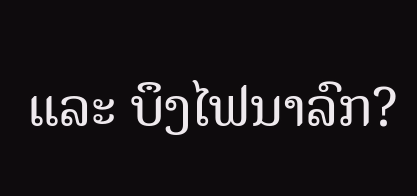ແລະ ບຶງໄຟນາລົກ?